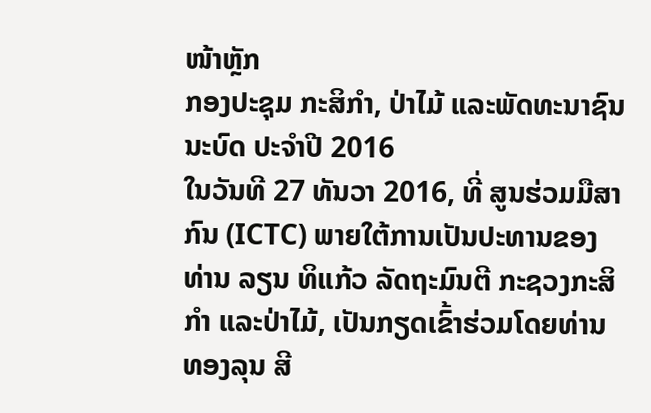ໜ້າຫຼັກ
ກອງປະຊຸມ ກະສິກໍາ, ປ່າໄມ້ ແລະພັດທະນາຊົນນະບົດ ປະຈໍາປີ 2016
ໃນວັນທີ 27 ທັນວາ 2016, ທີ່ ສູນຮ່ວມມືສາກົນ (ICTC) ພາຍໃຕ້ການເປັນປະທານຂອງທ່ານ ລຽນ ທິແກ້ວ ລັດຖະມົນຕີ ກະຊວງກະສິກຳ ແລະປ່າໄມ້, ເປັນກຽດເຂົ້າຮ່ວມໂດຍທ່ານ ທອງລຸນ ສີ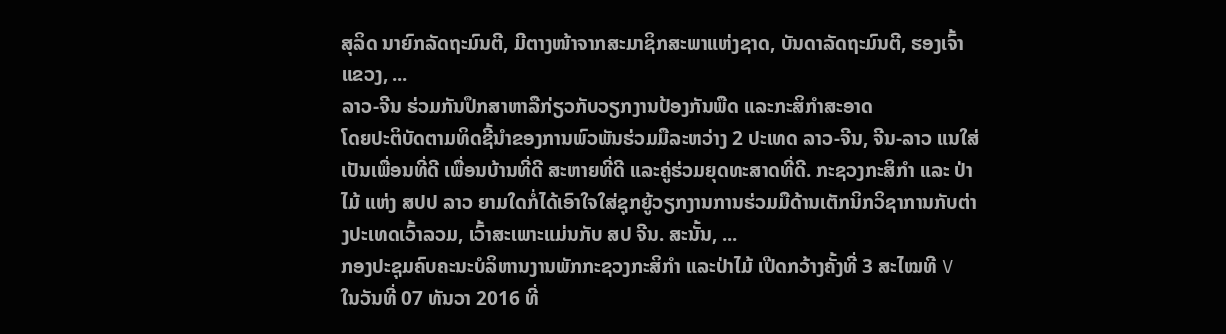ສຸລິດ ນາຍົກລັດຖະມົນຕີ, ມີຕາງໜ້າຈາກສະມາຊິກສະພາແຫ່ງຊາດ, ບັນດາລັດຖະມົນຕີ, ຮອງເຈົ້າແຂວງ, ...
ລາວ-ຈີນ ຮ່ວມກັນປຶກສາຫາລືກ່ຽວກັບວຽກງານປ້ອງກັນພືດ ແລະກະສິກໍາສະອາດ
ໂດຍປະຕິບັດຕາມທິດຊີ້ນໍາຂອງການພົວພັນຮ່ວມມືລະຫວ່າງ 2 ປະເທດ ລາວ-ຈີນ, ຈີນ-ລາວ ແນໃສ່ເປັນເພື່ອນທີ່ດີ ເພື່ອນບ້ານທີ່ດີ ສະຫາຍທີ່ດີ ແລະຄູ່ຮ່ວມຍຸດທະສາດທີ່ດີ. ກະຊວງກະສິກໍາ ແລະ ປ່າໄມ້ ແຫ່ງ ສປປ ລາວ ຍາມໃດກໍ່ໄດ້ເອົາໃຈໃສ່ຊຸກຍູ້ວຽກງານການຮ່ວມມືດ້ານເຕັກນິກວິຊາການກັບຕ່າງປະເທດເວົ້າລວມ, ເວົ້າສະເພາະແມ່ນກັບ ສປ ຈີນ. ສະນັ້ນ, ...
ກອງປະຊຸມຄົບຄະນະບໍລິຫານງານພັກກະຊວງກະສິກໍາ ແລະປ່າໄມ້ ເປີດກວ້າງຄັ້ງທີ່ 3 ສະໄໝທີ V
ໃນວັນທີ່ 07 ທັນວາ 2016 ທີ່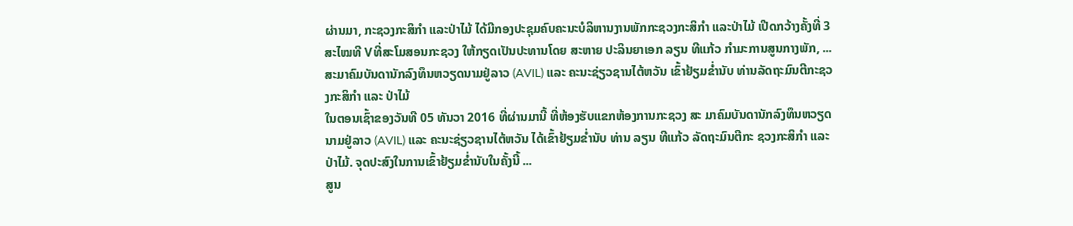ຜ່ານມາ, ກະຊວງກະສິກໍາ ແລະປ່າໄມ້ ໄດ້ມີກອງປະຊຸມຄົບຄະນະບໍລິຫານງານພັກກະຊວງກະສິກໍາ ແລະປ່າໄມ້ ເປີດກວ້າງຄັ້ງທີ່ 3 ສະໄໝທີ Vທີ່ສະໂມສອນກະຊວງ ໃຫ້ກຽດເປັນປະທານໂດຍ ສະຫາຍ ປະລິນຍາເອກ ລຽນ ທີແກ້ວ ກໍາມະການສູນກາງພັກ, ...
ສະມາຄົມບັນດານັກລົງທຶນຫວຽດນາມຢູ່ລາວ (AVIL) ແລະ ຄະນະຊ່ຽວຊານໄຕ້ຫວັນ ເຂົ້າຢ້ຽມຂໍ່ານັບ ທ່ານລັດຖະມົນຕີກະຊວງກະສິກຳ ແລະ ປ່າໄມ້
ໃນຕອນເຊົ້າຂອງວັນທີ 05 ທັນວາ 2016 ທີ່ຜ່ານມານີ້ ທີ່ຫ້ອງຮັບແຂກຫ້ອງການກະຊວງ ສະ ມາຄົມບັນດານັກລົງທຶນຫວຽດນາມຢູ່ລາວ (AVIL) ແລະ ຄະນະຊ່ຽວຊານໄຕ້ຫວັນ ໄດ້ເຂົ້າຢ້ຽມຂໍ່ານັບ ທ່ານ ລຽນ ທີແກ້ວ ລັດຖະມົນຕີກະ ຊວງກະສິກຳ ແລະ ປ່າໄມ້. ຈຸດປະສົງໃນການເຂົ້າຢ້ຽມຂໍ່ານັບໃນຄັ້ງນີ້ ...
ສູນ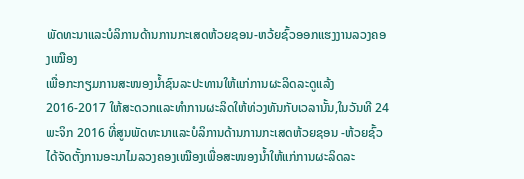ພັດທະນາແລະບໍລິການດ້ານການກະເສດຫ້ວຍຊອນ-ຫວ້ຍຊົ້ວອອກແຮງງານລວງຄອງເໝືອງ
ເພື່ອກະກຽມການສະໜອງນ້ຳຊົນລະປະທານໃຫ້ແກ່ການຜະລິດລະດູແລ້ງ 2016-2017 ໃຫ້ສະດວກແລະທຳການຜະລິດໃຫ້ທ່ວງທັນກັບເວລານັ້ນ,ໃນວັນທີ 24 ພະຈິກ 2016 ທີ່ສູນພັດທະນາແລະບໍລິການດ້ານການກະເສດຫ້ວຍຊອນ -ຫ້ວຍຊົ້ວໄດ້ຈັດຕັ້ງການອະນາໄມລວງຄອງເໝືອງເພື່ອສະໜອງນ້ຳໃຫ້ແກ່ການຜະລິດລະ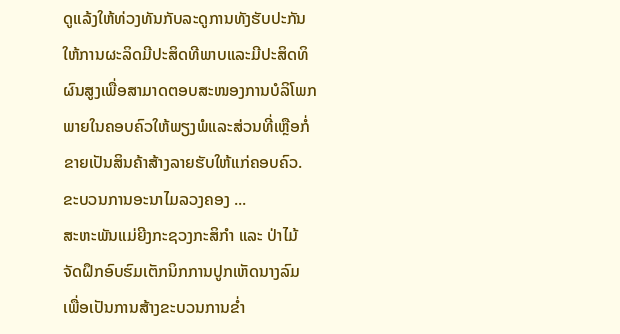ດູແລ້ງໃຫ້ທ່ວງທັນກັບລະດູການທັງຮັບປະກັນໃຫ້ການຜະລິດມີປະສິດທີພາບແລະມີປະສິດທິຜົນສູງເພື່ອສາມາດຕອບສະໜອງການບໍລິໂພກພາຍໃນຄອບຄົວໃຫ້ພຽງພໍແລະສ່ວນທີ່ເຫຼືອກໍ່ຂາຍເປັນສິນຄ້າສ້າງລາຍຮັບໃຫ້ແກ່ຄອບຄົວ. ຂະບວນການອະນາໄມລວງຄອງ ...
ສະຫະພັນແມ່ຍີງກະຊວງກະສິກຳ ແລະ ປ່າໄມ້ ຈັດຝຶກອົບຮົມເຕັກນິກການປູກເຫັດນາງລົມ
ເພື່ອເປັນການສ້າງຂະບວນການຂ່ຳ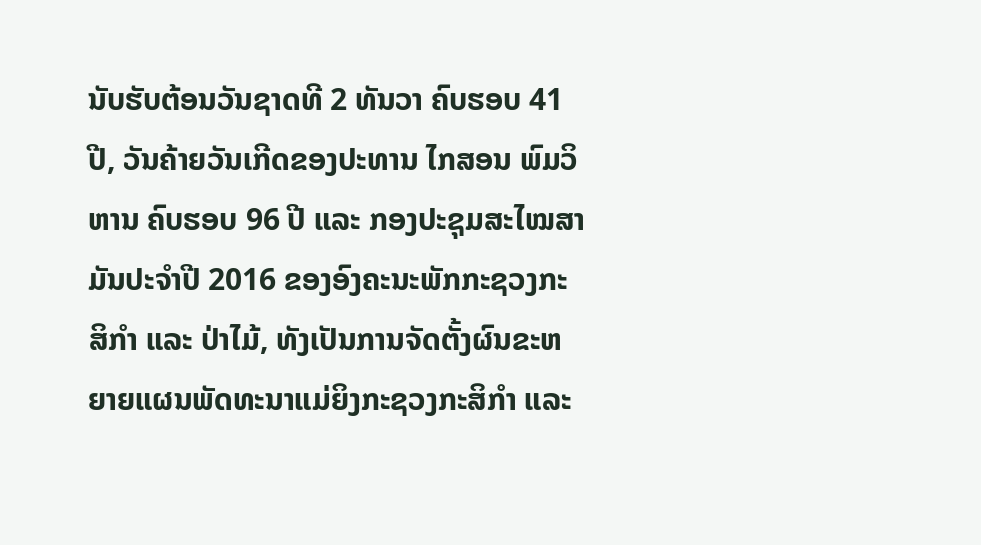ນັບຮັບຕ້ອນວັນຊາດທີ 2 ທັນວາ ຄົບຮອບ 41 ປີ, ວັນຄ້າຍວັນເກີດຂອງປະທານ ໄກສອນ ພົມວິຫານ ຄົບຮອບ 96 ປີ ແລະ ກອງປະຊຸມສະໄໝສາມັນປະຈຳປີ 2016 ຂອງອົງຄະນະພັກກະຊວງກະສິກຳ ແລະ ປ່າໄມ້, ທັງເປັນການຈັດຕັ້ງຜົນຂະຫຍາຍແຜນພັດທະນາແມ່ຍິງກະຊວງກະສິກຳ ແລະ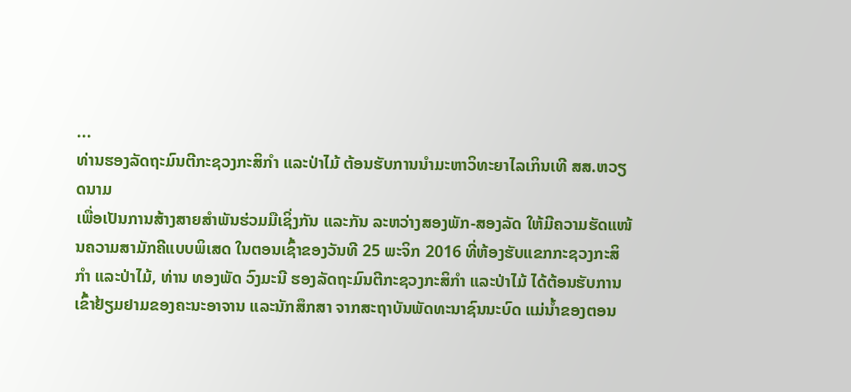...
ທ່ານຮອງລັດຖະມົນຕີກະຊວງກະສິກໍາ ແລະປ່າໄມ້ ຕ້ອນຮັບການນໍາມະຫາວິທະຍາໄລເກິນເທີ ສສ.ຫວຽດນາມ
ເພື່ອເປັນການສ້າງສາຍສໍາພັນຮ່ວມມືເຊິ່ງກັນ ແລະກັນ ລະຫວ່າງສອງພັກ-ສອງລັດ ໃຫ້ມີຄວາມຮັດແໜ້ນຄວາມສາມັກຄີແບບພິເສດ ໃນຕອນເຊົ້າຂອງວັນທີ 25 ພະຈິກ 2016 ທີ່ຫ້ອງຮັບແຂກກະຊວງກະສິກໍາ ແລະປ່າໄມ້, ທ່ານ ທອງພັດ ວົງມະນີ ຮອງລັດຖະມົນຕີກະຊວງກະສິກໍາ ແລະປ່າໄມ້ ໄດ້ຕ້ອນຮັບການເຂົ້າຢ້ຽມຢາມຂອງຄະນະອາຈານ ແລະນັກສຶກສາ ຈາກສະຖາບັນພັດທະນາຊົນນະບົດ ແມ່ນໍ້າຂອງຕອນ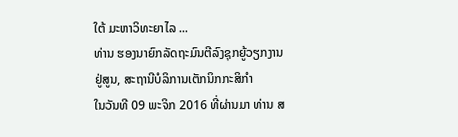ໃຕ້ ມະຫາວິທະຍາໄລ ...
ທ່ານ ຮອງນາຍົກລັດຖະມົນຕີລົງຊຸກຍູ້ວຽກງານຢູ່ສູນ, ສະຖານີບໍລິການເຕັກນິກກະສິກໍາ
ໃນວັນທີ 09 ພະຈິກ 2016 ທີ່ຜ່ານມາ ທ່ານ ສ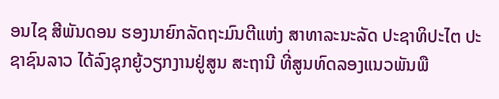ອນໄຊ ສີພັນດອນ ຮອງນາຍົກລັດຖະມົນຕີແຫ່ງ ສາທາລະນະລັດ ປະຊາທິປະໄຕ ປະຊາຊົນລາວ ໄດ້ລົງຊຸກຍູ້ວຽກງານຢູ່ສູນ ສະຖານີ ທີ່ສູນທົດລອງແນວພັນພື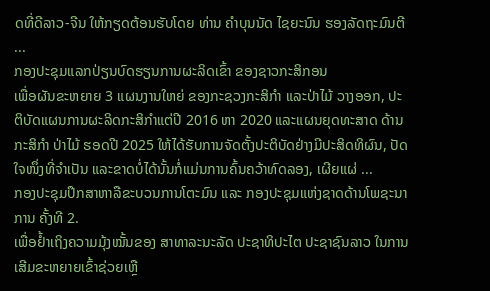ດທີ່ດີລາວ-ຈີນ ໃຫ້ກຽດຕ້ອນຮັບໂດຍ ທ່ານ ຄໍາບຸນນັດ ໄຊຍະນົນ ຮອງລັດຖະມົນຕີ ...
ກອງປະຊຸມແລກປ່ຽນບົດຮຽນການຜະລິດເຂົ້າ ຂອງຊາວກະສິກອນ
ເພື່ອຜັນຂະຫຍາຍ 3 ແຜນງານໃຫຍ່ ຂອງກະຊວງກະສິກໍາ ແລະປ່າໄມ້ ວາງອອກ, ປະຕິບັດແຜນການຜະລິດກະສິກໍາແຕ່ປີ 2016 ຫາ 2020 ແລະແຜນຍຸດທະສາດ ດ້ານກະສິກໍາ ປ່າໄມ້ ຮອດປີ 2025 ໃຫ້ໄດ້ຮັບການຈັດຕັ້ງປະຕິບັດຢ່າງມີປະສິດທິຜົນ, ປັດໃຈໜຶ່ງທີ່ຈໍາເປັນ ແລະຂາດບໍ່ໄດ້ນັ້ນກໍ່ແມ່ນການຄົ້ນຄວ້າທົດລອງ, ເຜີຍແຜ່ ...
ກອງປະຊຸມປຶກສາຫາລືຂະບວນການໂຕະມົນ ແລະ ກອງປະຊຸມແຫ່ງຊາດດ້ານໂພຊະນາການ ຄັ້ງທີ 2.
ເພື່ອຢ້ຳເຖິງຄວາມມຸ້ງໝັ້ນຂອງ ສາທາລະນະລັດ ປະຊາທິປະໄຕ ປະຊາຊົນລາວ ໃນການເສີມຂະຫຍາຍເຂົ້າຊ່ວຍເຫຼື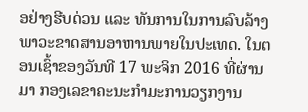ອຢ່າງຮີບດ່ວນ ແລະ ທັນການໃນການລົບລ້າງພາວະຂາດສານອາຫານພາຍໃນປະເທດ. ໃນຕອນເຊົ້າຂອງວັນທີ 17 ພະຈິກ 2016 ທີ່ຜ່ານມາ ກອງເລຂາຄະນະກຳມະການວຽກງານ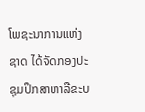ໂພຊະນາການແຫ່ງຊາດ ໄດ້ຈັດກອງປະຊຸມປຶກສາຫາລືຂະບ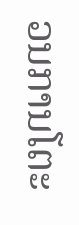ວນການໂຕະ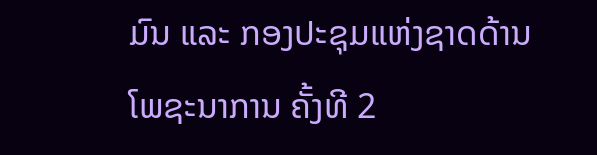ມົນ ແລະ ກອງປະຊຸມແຫ່ງຊາດດ້ານໂພຊະນາການ ຄັ້ງທີ 2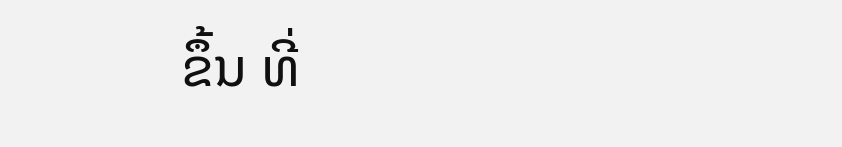ຂຶ້ນ ທີ່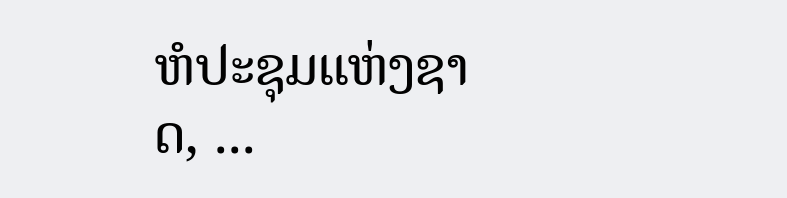ຫໍປະຊຸມແຫ່ງຊາດ, ...